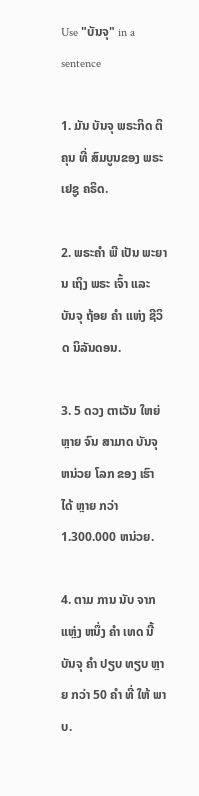Use "ບັນຈຸ" in a sentence

1. ມັນ ບັນຈຸ ພຣະກິດ ຕິ ຄຸນ ທີ່ ສົມບູນຂອງ ພຣະ ເຢຊູ ຄຣິດ.

2. ພຣະຄໍາ ພີ ເປັນ ພະຍານ ເຖິງ ພຣະ ເຈົ້າ ແລະ ບັນຈຸ ຖ້ອຍ ຄໍາ ແຫ່ງ ຊີວິດ ນິລັນດອນ.

3. 5 ດວງ ຕາເວັນ ໃຫຍ່ ຫຼາຍ ຈົນ ສາມາດ ບັນຈຸ ຫນ່ວຍ ໂລກ ຂອງ ເຮົາ ໄດ້ ຫຼາຍ ກວ່າ 1.300.000 ຫນ່ວຍ.

4. ຕາມ ການ ນັບ ຈາກ ແຫຼ່ງ ຫນຶ່ງ ຄໍາ ເທດ ນີ້ ບັນຈຸ ຄໍາ ປຽບ ທຽບ ຫຼາຍ ກວ່າ 50 ຄໍາ ທີ່ ໃຫ້ ພາບ.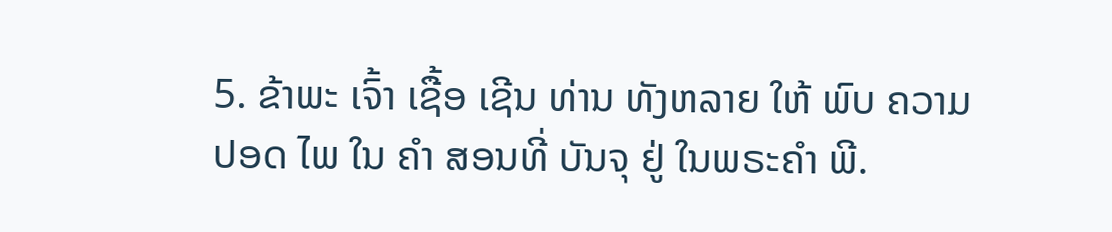5. ຂ້າພະ ເຈົ້າ ເຊື້ອ ເຊີນ ທ່ານ ທັງຫລາຍ ໃຫ້ ພົບ ຄວາມ ປອດ ໄພ ໃນ ຄໍາ ສອນທີ່ ບັນຈຸ ຢູ່ ໃນພຣະຄໍາ ພີ.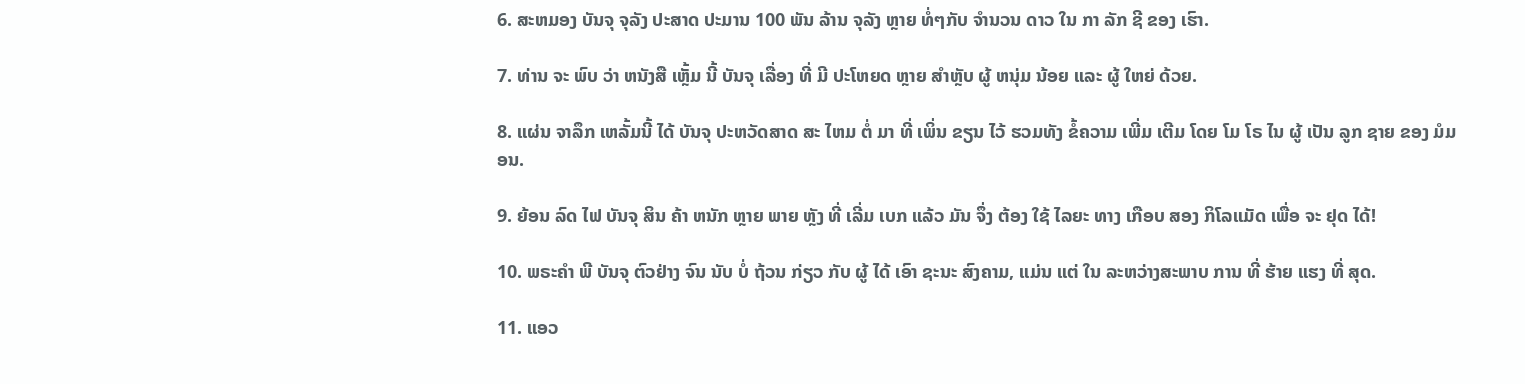6. ສະຫມອງ ບັນຈຸ ຈຸລັງ ປະສາດ ປະມານ 100 ພັນ ລ້ານ ຈຸລັງ ຫຼາຍ ທໍ່ໆກັບ ຈໍານວນ ດາວ ໃນ ກາ ລັກ ຊີ ຂອງ ເຮົາ.

7. ທ່ານ ຈະ ພົບ ວ່າ ຫນັງສື ເຫຼັ້ມ ນີ້ ບັນຈຸ ເລື່ອງ ທີ່ ມີ ປະໂຫຍດ ຫຼາຍ ສໍາຫຼັບ ຜູ້ ຫນຸ່ມ ນ້ອຍ ແລະ ຜູ້ ໃຫຍ່ ດ້ວຍ.

8. ແຜ່ນ ຈາລຶກ ເຫລັ້ມນີ້ ໄດ້ ບັນຈຸ ປະຫວັດສາດ ສະ ໄຫມ ຕໍ່ ມາ ທີ່ ເພິ່ນ ຂຽນ ໄວ້ ຮວມທັງ ຂໍ້ຄວາມ ເພີ່ມ ເຕີມ ໂດຍ ໂມ ໂຣ ໄນ ຜູ້ ເປັນ ລູກ ຊາຍ ຂອງ ມໍມອນ.

9. ຍ້ອນ ລົດ ໄຟ ບັນຈຸ ສິນ ຄ້າ ຫນັກ ຫຼາຍ ພາຍ ຫຼັງ ທີ່ ເລີ່ມ ເບກ ແລ້ວ ມັນ ຈຶ່ງ ຕ້ອງ ໃຊ້ ໄລຍະ ທາງ ເກືອບ ສອງ ກິໂລແມັດ ເພື່ອ ຈະ ຢຸດ ໄດ້!

10. ພຣະຄໍາ ພີ ບັນຈຸ ຕົວຢ່າງ ຈົນ ນັບ ບໍ່ ຖ້ວນ ກ່ຽວ ກັບ ຜູ້ ໄດ້ ເອົາ ຊະນະ ສົງຄາມ, ແມ່ນ ແຕ່ ໃນ ລະຫວ່າງສະພາບ ການ ທີ່ ຮ້າຍ ແຮງ ທີ່ ສຸດ.

11. ແອວ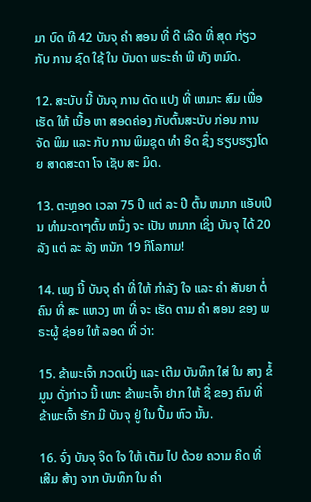ມາ ບົດ ທີ 42 ບັນຈຸ ຄໍາ ສອນ ທີ່ ດີ ເລີດ ທີ່ ສຸດ ກ່ຽວ ກັບ ການ ຊົດ ໃຊ້ ໃນ ບັນດາ ພຣະຄໍາ ພີ ທັງ ຫມົດ.

12. ສະບັບ ນີ້ ບັນຈຸ ການ ດັດ ແປງ ທີ່ ເຫມາະ ສົມ ເພື່ອ ເຮັດ ໃຫ້ ເນື້ອ ຫາ ສອດຄ່ອງ ກັບຕົ້ນສະບັບ ກ່ອນ ການຈັດ ພິມ ແລະ ກັບ ການ ພິມຊຸດ ທໍາ ອິດ ຊຶ່ງ ຮຽບຮຽງໂດຍ ສາດສະດາ ໂຈ ເຊັບ ສະ ມິດ.

13. ຕະຫຼອດ ເວລາ 75 ປີ ແຕ່ ລະ ປີ ຕົ້ນ ຫມາກ ແອັບເປິນ ທໍາມະດາໆຕົ້ນ ຫນຶ່ງ ຈະ ເປັນ ຫມາກ ເຊິ່ງ ບັນຈຸ ໄດ້ 20 ລັງ ແຕ່ ລະ ລັງ ຫນັກ 19 ກິໂລກາມ!

14. ເພງ ນີ້ ບັນຈຸ ຄໍາ ທີ່ ໃຫ້ ກໍາລັງ ໃຈ ແລະ ຄໍາ ສັນຍາ ຕໍ່ ຄົນ ທີ່ ສະ ແຫວງ ຫາ ທີ່ ຈະ ເຮັດ ຕາມ ຄໍາ ສອນ ຂອງ ພຣະຜູ້ ຊ່ອຍ ໃຫ້ ລອດ ທີ່ ວ່າ:

15. ຂ້າພະເຈົ້າ ກວດເບິ່ງ ແລະ ເຕີມ ບັນທຶກ ໃສ່ ໃນ ສາງ ຂໍ້ ມູນ ດັ່ງກ່າວ ນີ້ ເພາະ ຂ້າພະເຈົ້າ ຢາກ ໃຫ້ ຊື່ ຂອງ ຄົນ ທີ່ ຂ້າພະເຈົ້າ ຮັກ ມີ ບັນຈຸ ຢູ່ ໃນ ປື້ມ ຫົວ ນັ້ນ.

16. ຈົ່ງ ບັນຈຸ ຈິດ ໃຈ ໃຫ້ ເຕັມ ໄປ ດ້ວຍ ຄວາມ ຄິດ ທີ່ ເສີມ ສ້າງ ຈາກ ບັນທຶກ ໃນ ຄໍາ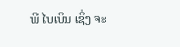ພີ ໄບເບິນ ເຊິ່ງ ຈະ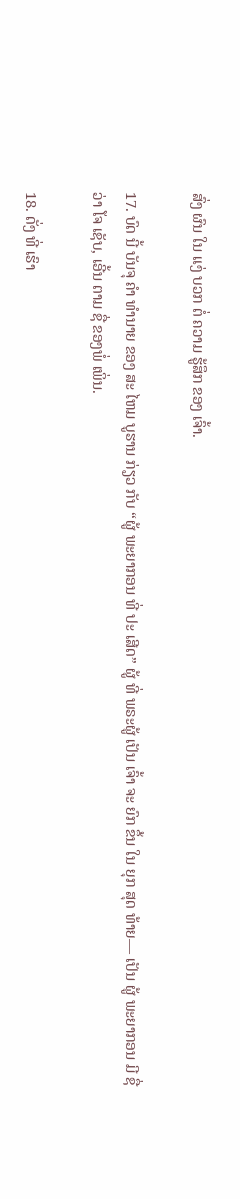ສົ່ງ ຜົນ ໃນ ແງ່ ບວກ ຕໍ່ ຄວາມ ຮູ້ສຶກ ຂອງ ເຈົ້າ.

17. ບົດ ນີ້ ບັນຈຸ ຄໍາ ທໍານາຍ ຂອງ ສະ ໄຫມ ບູຮານ ກ່ຽວ ກັບ “ຜູ້ ພະຍາກອນ ທີ່ ປະ ເສີດ” ຜູ້ ທີ່ ພຣະຜູ້ ເປັນ ເຈົ້າ ຈະ ຍົກ ຂຶ້ນ ໃນ ຍຸກ ສຸດ ທ້າຍ— ເປັນ ຜູ້ ພະຍາກອນ ມີ ຊື່ວ່າ ໂຈ ເຊັບ, ເອີ້ນ ຕາມ ຊື່ ຂອງພໍ່ ເພິ່ນ.

18. ດັ່ງ ທີ່ ເຮົາ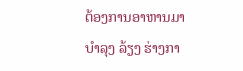ຕ້ອງການອາຫານມາ ບໍາລຸງ ລ້ຽງ ຮ່າງກາ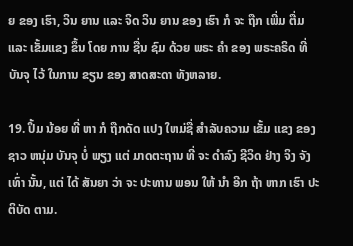ຍ ຂອງ ເຮົາ, ວິນ ຍານ ແລະ ຈິດ ວິນ ຍານ ຂອງ ເຮົາ ກໍ ຈະ ຖືກ ເພີ່ມ ຕື່ມ ແລະ ເຂັ້ມແຂງ ຂຶ້ນ ໂດຍ ການ ຊື່ນ ຊົມ ດ້ວຍ ພຣະ ຄໍາ ຂອງ ພຣະຄຣິດ ທີ່ ບັນຈຸ ໄວ້ ໃນການ ຂຽນ ຂອງ ສາດສະດາ ທັງຫລາຍ.

19. ປຶ້ມ ນ້ອຍ ທີ່ ຫາ ກໍ ຖືກດັດ ແປງ ໃຫມ່ຊື່ ສໍາລັບຄວາມ ເຂັ້ມ ແຂງ ຂອງ ຊາວ ຫນຸ່ມ ບັນຈຸ ບໍ່ ພຽງ ແຕ່ ມາດຕະຖານ ທີ່ ຈະ ດໍາລົງ ຊີວິດ ຢ່າງ ຈິງ ຈັງ ເທົ່າ ນັ້ນ, ແຕ່ ໄດ້ ສັນຍາ ວ່າ ຈະ ປະທານ ພອນ ໃຫ້ ນໍາ ອີກ ຖ້າ ຫາກ ເຮົາ ປະຕິບັດ ຕາມ.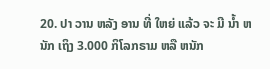20. ປາ ວານ ຫລັງ ອານ ທີ່ ໃຫຍ່ ແລ້ວ ຈະ ມີ ນໍ້າ ຫນັກ ເຖິງ 3.000 ກິໂລກຣາມ ຫລື ຫນັກ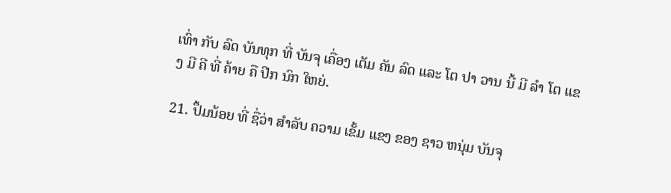ເທົ່າ ກັບ ລົດ ບັນທຸກ ທີ່ ບັນຈຸ ເຄື່ອງ ເຕັມ ຄັນ ລົດ ແລະ ໂຕ ປາ ວານ ນີ້ ມີ ລໍາ ໂຕ ແຂງ ມີ ຄີ ທີ່ ຄ້າຍ ຄື ປີກ ນົກ ໃຫຍ່.

21. ປຶ້ມນ້ອຍ ທີ່ ຊື່ວ່າ ສໍາລັບ ຄວາມ ເຂັ້ມ ແຂງ ຂອງ ຊາວ ຫນຸ່ມ ບັນຈຸ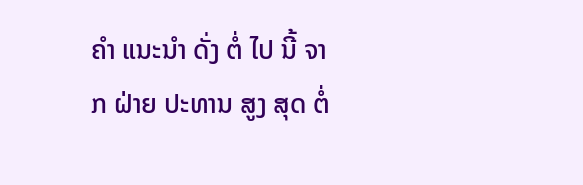ຄໍາ ແນະນໍາ ດັ່ງ ຕໍ່ ໄປ ນີ້ ຈາກ ຝ່າຍ ປະທານ ສູງ ສຸດ ຕໍ່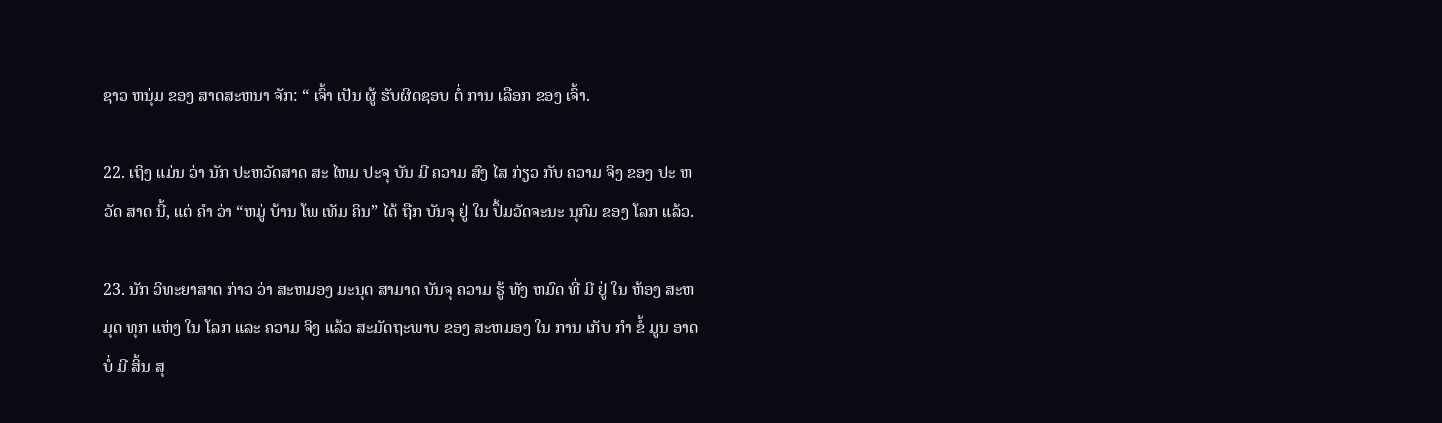ຊາວ ຫນຸ່ມ ຂອງ ສາດສະຫນາ ຈັກ: “ ເຈົ້າ ເປັນ ຜູ້ ຮັບຜິດຊອບ ຕໍ່ ການ ເລືອກ ຂອງ ເຈົ້າ.

22. ເຖິງ ແມ່ນ ວ່າ ນັກ ປະຫວັດສາດ ສະ ໄຫມ ປະຈຸ ບັນ ມີ ຄວາມ ສົງ ໄສ ກ່ຽວ ກັບ ຄວາມ ຈິງ ຂອງ ປະ ຫວັດ ສາດ ນີ້, ແຕ່ ຄໍາ ວ່າ “ຫມູ່ ບ້ານ ໂພ ເທັມ ຄິນ” ໄດ້ ຖືກ ບັນຈຸ ຢູ່ ໃນ ປຶ້ມວັດຈະນະ ນຸກົມ ຂອງ ໂລກ ແລ້ວ.

23. ນັກ ວິທະຍາສາດ ກ່າວ ວ່າ ສະຫມອງ ມະນຸດ ສາມາດ ບັນຈຸ ຄວາມ ຮູ້ ທັງ ຫມົດ ທີ່ ມີ ຢູ່ ໃນ ຫ້ອງ ສະຫມຸດ ທຸກ ແຫ່ງ ໃນ ໂລກ ແລະ ຄວາມ ຈິງ ແລ້ວ ສະມັດຖະພາບ ຂອງ ສະຫມອງ ໃນ ການ ເກັບ ກໍາ ຂໍ້ ມູນ ອາດ ບໍ່ ມີ ສິ້ນ ສຸ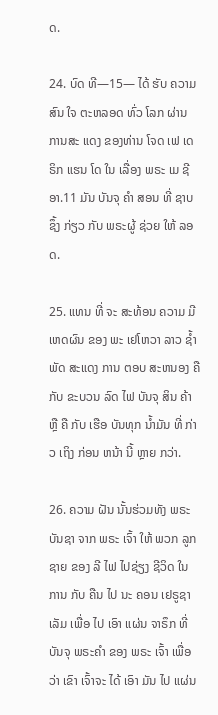ດ.

24. ບົດ ທີ—15— ໄດ້ ຮັບ ຄວາມສົນ ໃຈ ຕະຫລອດ ທົ່ວ ໂລກ ຜ່ານ ການສະ ແດງ ຂອງທ່ານ ໂຈດ ເຟ ເດຣິກ ແຮນ ໂດ ໃນ ເລື່ອງ ພຣະ ເມ ຊີ ອາ.11 ມັນ ບັນຈຸ ຄໍາ ສອນ ທີ່ ຊາບ ຊຶ້ງ ກ່ຽວ ກັບ ພຣະຜູ້ ຊ່ວຍ ໃຫ້ ລອດ.

25. ແທນ ທີ່ ຈະ ສະທ້ອນ ຄວາມ ມີ ເຫດຜົນ ຂອງ ພະ ເຢໂຫວາ ລາວ ຊໍ້າ ພັດ ສະແດງ ການ ຕອບ ສະຫນອງ ຄື ກັບ ຂະບວນ ລົດ ໄຟ ບັນຈຸ ສິນ ຄ້າ ຫຼື ຄື ກັບ ເຮືອ ບັນທຸກ ນໍ້າມັນ ທີ່ ກ່າວ ເຖິງ ກ່ອນ ຫນ້າ ນີ້ ຫຼາຍ ກວ່າ.

26. ຄວາມ ຝັນ ນັ້ນຮ່ວມທັງ ພຣະບັນຊາ ຈາກ ພຣະ ເຈົ້າ ໃຫ້ ພວກ ລູກ ຊາຍ ຂອງ ລີ ໄຟ ໄປຊ່ຽງ ຊີວິດ ໃນ ການ ກັບ ຄືນ ໄປ ນະ ຄອນ ເຢຣູຊາ ເລັມ ເພື່ອ ໄປ ເອົາ ແຜ່ນ ຈາຣຶກ ທີ່ ບັນຈຸ ພຣະຄໍາ ຂອງ ພຣະ ເຈົ້າ ເພື່ອ ວ່າ ເຂົາ ເຈົ້າຈະ ໄດ້ ເອົາ ມັນ ໄປ ແຜ່ນ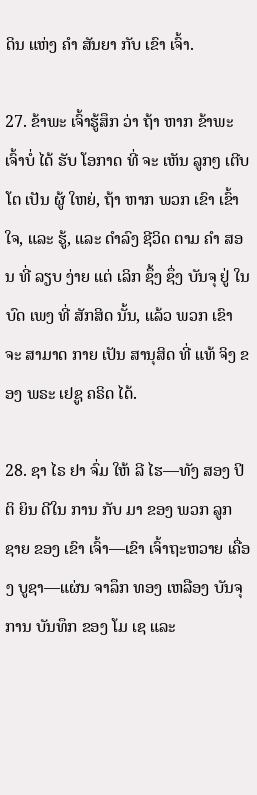ດິນ ແຫ່ງ ຄໍາ ສັນຍາ ກັບ ເຂົາ ເຈົ້າ.

27. ຂ້າພະ ເຈົ້າຮູ້ສຶກ ວ່າ ຖ້າ ຫາກ ຂ້າພະ ເຈົ້າບໍ່ ໄດ້ ຮັບ ໂອກາດ ທີ່ ຈະ ເຫັນ ລູກໆ ເຕີບ ໂຕ ເປັນ ຜູ້ ໃຫຍ່, ຖ້າ ຫາກ ພວກ ເຂົາ ເຂົ້າ ໃຈ, ແລະ ຮູ້, ແລະ ດໍາລົງ ຊີວິດ ຕາມ ຄໍາ ສອນ ທີ່ ລຽບ ງ່າຍ ແຕ່ ເລິກ ຊຶ້ງ ຊຶ່ງ ບັນຈຸ ຢູ່ ໃນ ບົດ ເພງ ທີ່ ສັກສິດ ນັ້ນ, ແລ້ວ ພວກ ເຂົາ ຈະ ສາມາດ ກາຍ ເປັນ ສານຸສິດ ທີ່ ແທ້ ຈິງ ຂອງ ພຣະ ເຢຊູ ຄຣິດ ໄດ້.

28. ຊາ ໄຣ ຢາ ຈົ່ມ ໃຫ້ ລີ ໄຮ—ທັງ ສອງ ປິ ຕິ ຍິນ ດີໃນ ການ ກັບ ມາ ຂອງ ພວກ ລູກ ຊາຍ ຂອງ ເຂົາ ເຈົ້າ—ເຂົາ ເຈົ້າຖະຫວາຍ ເຄື່ອງ ບູຊາ—ແຜ່ນ ຈາລຶກ ທອງ ເຫລືອງ ບັນຈຸ ການ ບັນທຶກ ຂອງ ໂມ ເຊ ແລະ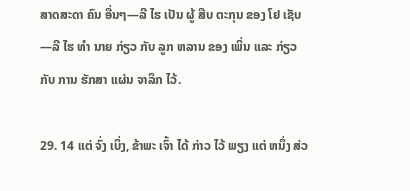ສາດສະດາ ຄົນ ອື່ນໆ—ລີ ໄຮ ເປັນ ຜູ້ ສືບ ຕະກຸນ ຂອງ ໂຢ ເຊັບ—ລີ ໄຮ ທໍາ ນາຍ ກ່ຽວ ກັບ ລູກ ຫລານ ຂອງ ເພິ່ນ ແລະ ກ່ຽວ ກັບ ການ ຮັກສາ ແຜ່ນ ຈາລຶກ ໄວ້.

29. 14 ແຕ່ ຈົ່ງ ເບິ່ງ, ຂ້າພະ ເຈົ້າ ໄດ້ ກ່າວ ໄວ້ ພຽງ ແຕ່ ຫນຶ່ງ ສ່ວ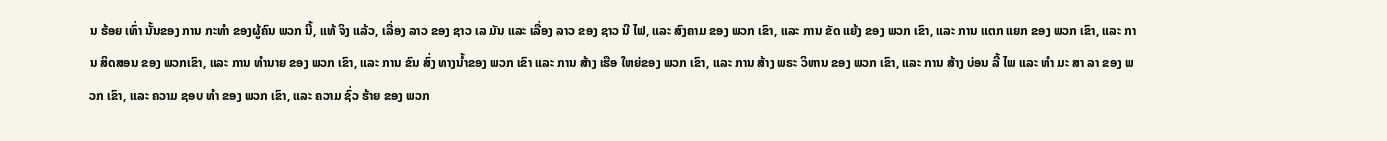ນ ຮ້ອຍ ເທົ່າ ນັ້ນຂອງ ການ ກະທໍາ ຂອງຜູ້ຄົນ ພວກ ນີ້, ແທ້ ຈິງ ແລ້ວ, ເລື່ອງ ລາວ ຂອງ ຊາວ ເລ ມັນ ແລະ ເລື່ອງ ລາວ ຂອງ ຊາວ ນີ ໄຟ, ແລະ ສົງຄາມ ຂອງ ພວກ ເຂົາ, ແລະ ການ ຂັດ ແຍ້ງ ຂອງ ພວກ ເຂົາ, ແລະ ການ ແຕກ ແຍກ ຂອງ ພວກ ເຂົາ, ແລະ ການ ສິດສອນ ຂອງ ພວກເຂົາ, ແລະ ການ ທໍານາຍ ຂອງ ພວກ ເຂົາ, ແລະ ການ ຂົນ ສົ່ງ ທາງນ້ຳຂອງ ພວກ ເຂົາ ແລະ ການ ສ້າງ ເຮືອ ໃຫຍ່ຂອງ ພວກ ເຂົາ, ແລະ ການ ສ້າງ ພຣະ ວິຫານ ຂອງ ພວກ ເຂົາ, ແລະ ການ ສ້າງ ບ່ອນ ລີ້ ໄພ ແລະ ທໍາ ມະ ສາ ລາ ຂອງ ພວກ ເຂົາ, ແລະ ຄວາມ ຊອບ ທໍາ ຂອງ ພວກ ເຂົາ, ແລະ ຄວາມ ຊົ່ວ ຮ້າຍ ຂອງ ພວກ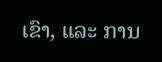ເຂົາ, ແລະ ການ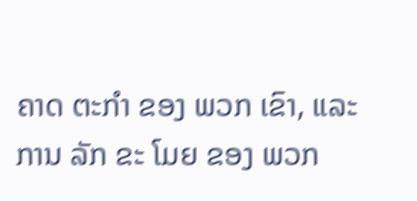ຄາດ ຕະກໍາ ຂອງ ພວກ ເຂົາ, ແລະ ການ ລັກ ຂະ ໂມຍ ຂອງ ພວກ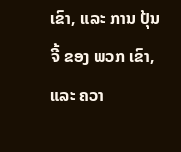ເຂົາ, ແລະ ການ ປຸ້ນ ຈີ້ ຂອງ ພວກ ເຂົາ, ແລະ ຄວາ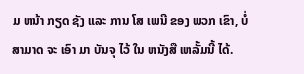ມ ຫນ້າ ກຽດ ຊັງ ແລະ ການ ໂສ ເພນີ ຂອງ ພວກ ເຂົາ, ບໍ່ ສາມາດ ຈະ ເອົາ ມາ ບັນຈຸ ໄວ້ ໃນ ຫນັງສື ເຫລັ້ມນີ້ ໄດ້.